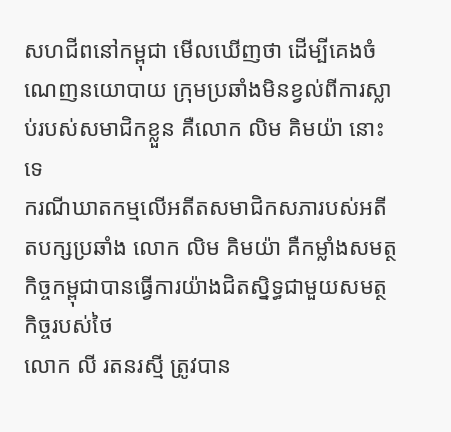សហជីពនៅកម្ពុជា មើលឃើញថា ដើម្បីគេងចំណេញនយោបាយ ក្រុមប្រឆាំងមិនខ្វល់ពីការស្លាប់របស់សមាជិកខ្លួន គឺលោក លិម គិមយ៉ា នោះទេ
ករណីឃាតកម្មលើអតីតសមាជិកសភារបស់អតីតបក្សប្រឆាំង លោក លិម គិមយ៉ា គឺកម្លាំងសមត្ថកិច្ចកម្ពុជាបានធ្វើការយ៉ាងជិតស្និទ្ធជាមួយសមត្ថកិច្ចរបស់ថៃ
លោក លី រតនរស្មី ត្រូវបាន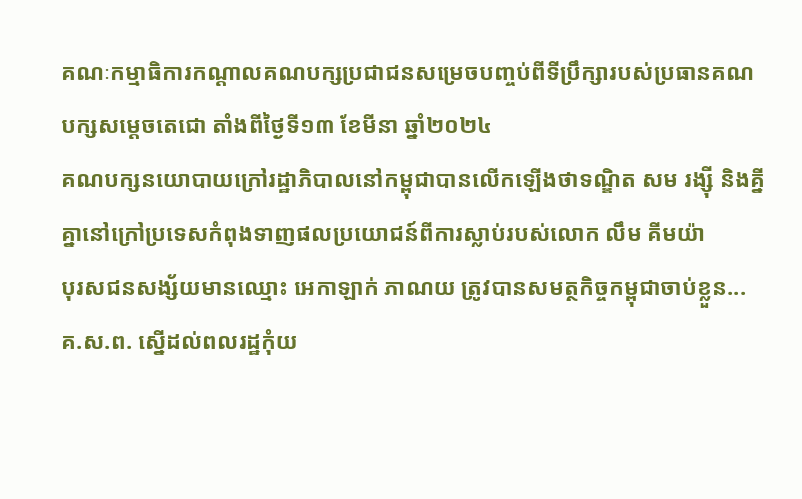គណៈកម្មាធិការកណ្ដាលគណបក្សប្រជាជនសម្រេចបញ្ចប់ពីទីប្រឹក្សារបស់ប្រធានគណបក្សសម្ដេចតេជោ តាំងពីថ្ងៃទី១៣ ខែមីនា ឆ្នាំ២០២៤
គណបក្សនយោបាយក្រៅរដ្ឋាភិបាលនៅកម្ពុជាបានលើកឡើងថាទណ្ឌិត សម រង្ស៊ី និងគ្នីគ្នានៅក្រៅប្រទេសកំពុងទាញផលប្រយោជន៍ពីការស្លាប់របស់លោក លឹម គីមយ៉ា
បុរសជនសង្ស័យមានឈ្មោះ អេកាឡាក់ ភាណយ ត្រូវបានសមត្ថកិច្ចកម្ពុជាចាប់ខ្លួន...
គ.ស.ព. ស្នើដល់ពលរដ្ឋកុំយ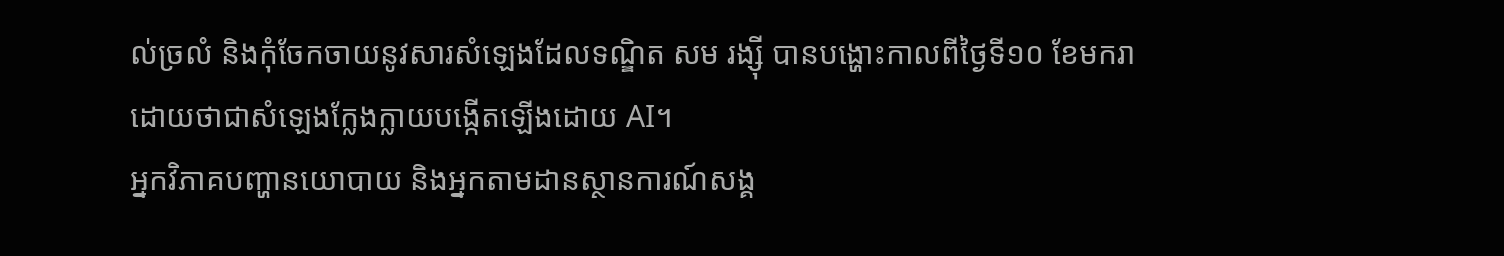ល់ច្រលំ និងកុំចែកចាយនូវសារសំឡេងដែលទណ្ឌិត សម រង្ស៊ី បានបង្ហោះកាលពីថ្ងៃទី១០ ខែមករា ដោយថាជាសំឡេងក្លែងក្លាយបង្កើតឡើងដោយ AI។
អ្នកវិភាគបញ្ហានយោបាយ និងអ្នកតាមដានស្ថានការណ៍សង្គ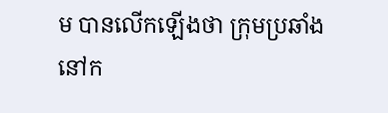ម បានលើកឡើងថា ក្រុមប្រឆាំងនៅក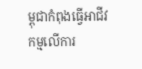ម្ពុជាកំពុងធ្វើអាជីវកម្មលើការ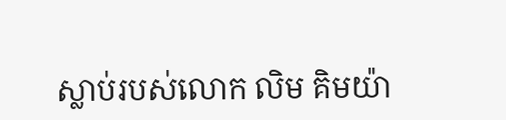ស្លាប់របស់លោក លិម គិមយ៉ា